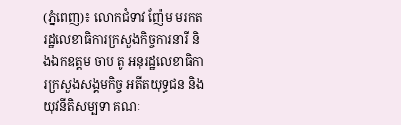(ភ្នំពេញ)៖ លោកជំទាវ ញ៉ែម មរកត រដ្ឋលេខាធិការក្រសួងកិច្ចការនារី និងឯកឧត្តម ចាប តូ អនុរដ្ឋលេខាធិការក្រសួងសង្គមកិច្ច អតីតយុទ្ធជន និងយុវនីតិសម្បទា គណៈ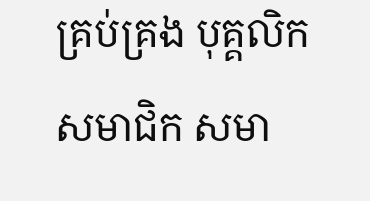គ្រប់គ្រង បុគ្គលិក សមាជិក សមា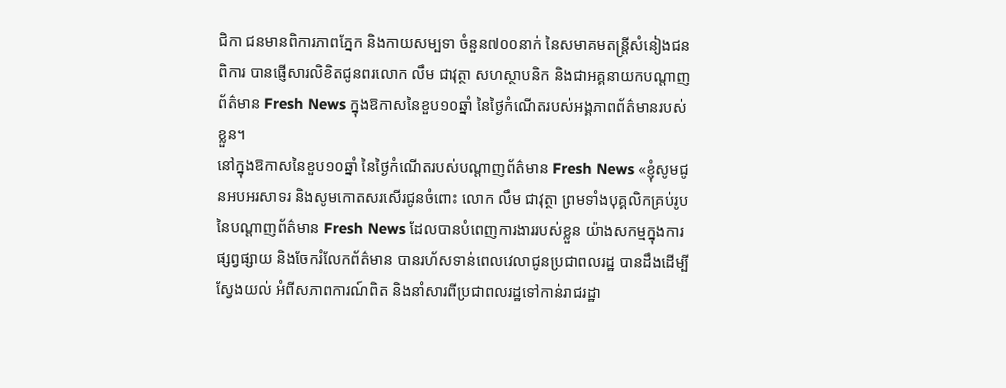ជិកា ជនមានពិការភាពភ្នែក និងកាយសម្បទា ចំនួន៧០០នាក់ នៃសមាគមតន្រ្តីសំនៀងជនពិការ បានផ្ញើសារលិខិតជូនពរលោក លឹម ជាវុត្ថា សហស្ថាបនិក និងជាអគ្គនាយកបណ្តាញព័ត៌មាន Fresh News ក្នុងឱកាសនៃខួប១០ឆ្នាំ នៃថ្ងៃកំណើតរបស់អង្គភាពព័ត៌មានរបស់ខ្លួន។
នៅក្នុងឱកាសនៃខួប១០ឆ្នាំ នៃថ្ងៃកំណើតរបស់បណ្តាញព័ត៌មាន Fresh News «ខ្ញុំសូមជូនអបអរសាទរ និងសូមកោតសរសើរជូនចំពោះ លោក លឹម ជាវុត្ថា ព្រមទាំងបុគ្គលិកគ្រប់រូប នៃបណ្តាញព័ត៌មាន Fresh News ដែលបានបំពេញការងាររបស់ខ្លួន យ៉ាងសកម្មក្នុងការផ្សព្វផ្សាយ និងចែករំលែកព័ត៌មាន បានរហ័សទាន់ពេលវេលាជូនប្រជាពលរដ្ឋ បានដឹងដើម្បីស្វែងយល់ អំពីសភាពការណ៍ពិត និងនាំសារពីប្រជាពលរដ្ឋទៅកាន់រាជរដ្ឋា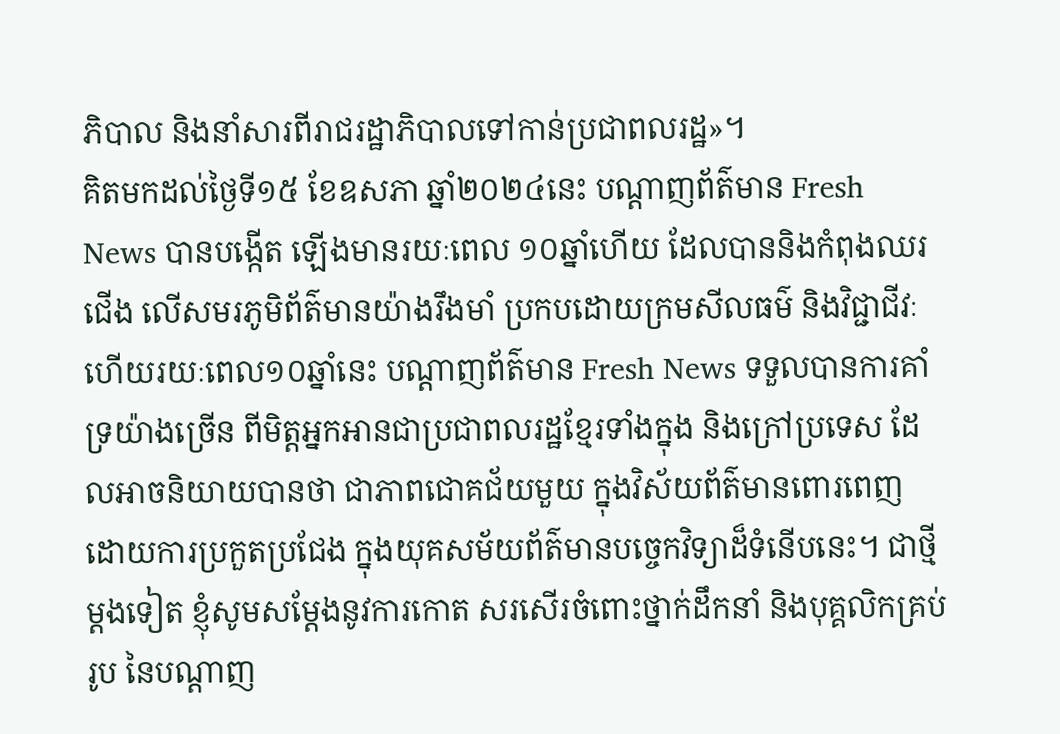ភិបាល និងនាំសារពីរាជរដ្ឋាភិបាលទៅកាន់ប្រជាពលរដ្ឋ»។
គិតមកដល់ថ្ងៃទី១៥ ខែឧសភា ឆ្នាំ២០២៤នេះ បណ្តាញព័ត៌មាន Fresh News បានបង្កើត ឡើងមានរយៈពេល ១០ឆ្នាំហើយ ដែលបាននិងកំពុងឈរជើង លើសមរភូមិព័ត៌មានយ៉ាងរឹងមាំ ប្រកបដោយក្រមសីលធម៌ និងវិជ្ជាជីវៈ ហើយរយៈពេល១០ឆ្នាំនេះ បណ្តាញព័ត៌មាន Fresh News ទទួលបានការគាំទ្រយ៉ាងច្រើន ពីមិត្តអ្នកអានជាប្រជាពលរដ្ឋខ្មែរទាំងក្នុង និងក្រៅប្រទេស ដែលអាចនិយាយបានថា ជាភាពជោគជ័យមួយ ក្នុងវិស័យព័ត៌មានពោរពេញ ដោយការប្រកួតប្រជែង ក្នុងយុគសម័យព័ត៌មានបច្ចេកវិទ្យាដ៏ទំនើបនេះ។ ជាថ្មីម្តងទៀត ខ្ញុំសូមសម្តែងនូវការកោត សរសើរចំពោះថ្នាក់ដឹកនាំ និងបុគ្គលិកគ្រប់រូប នៃបណ្តាញ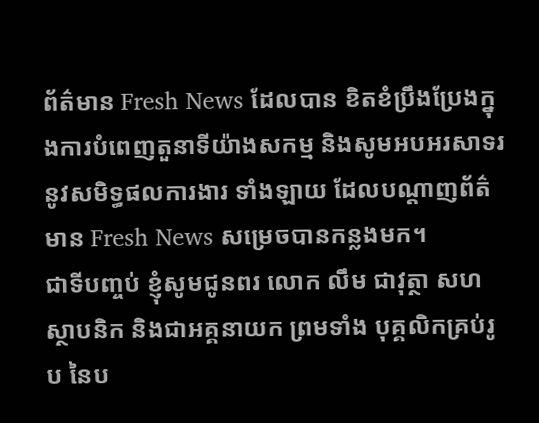ព័ត៌មាន Fresh News ដែលបាន ខិតខំប្រឹងប្រែងក្នុងការបំពេញតួនាទីយ៉ាងសកម្ម និងសូមអបអរសាទរនូវសមិទ្ធផលការងារ ទាំងឡាយ ដែលបណ្តាញព័ត៌មាន Fresh News សម្រេចបានកន្លងមក។
ជាទីបញ្ចប់ ខ្ញុំសូមជូនពរ លោក លឹម ជាវុត្ថា សហស្ថាបនិក និងជាអគ្គនាយក ព្រមទាំង បុគ្គលិកគ្រប់រូប នៃប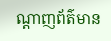ណ្តាញព័ត៌មាន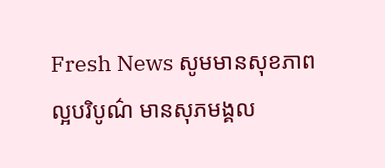Fresh News សូមមានសុខភាពល្អបរិបូណ៌ មានសុភមង្គល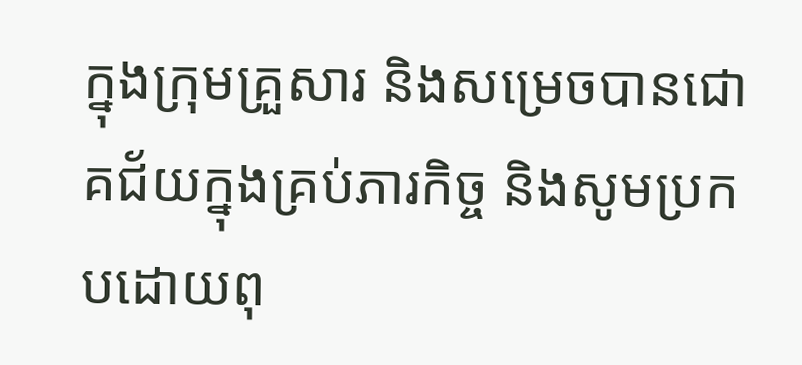ក្នុងក្រុមគ្រួសារ និងសម្រេចបានជោគជ័យក្នុងគ្រប់ភារកិច្ច និងសូមប្រកបដោយពុ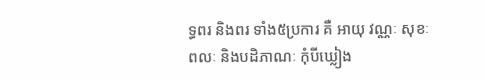ទ្ធពរ និងពរ ទាំង៥ប្រការ គឺ អាយុ វណ្ណៈ សុខៈ ពលៈ និងបដិភាណៈ កុំបីឃ្លៀង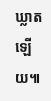ឃ្លាតឡើយ៕